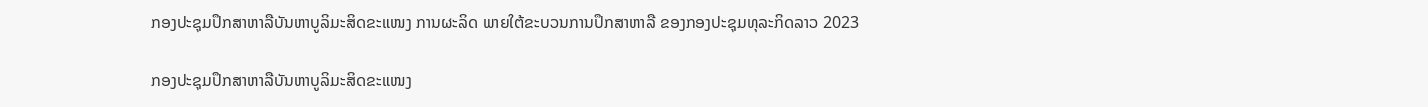ກອງປະຊຸມປຶກສາຫາລືບັນຫາບູລິມະສິດຂະແໜງ ການຜະລິດ ພາຍໃຕ້ຂະບວນການປຶກສາຫາລື ຂອງກອງປະຊຸມທຸລະກິດລາວ 2023

ກອງປະຊຸມປຶກສາຫາລືບັນຫາບູລິມະສິດຂະແໜງ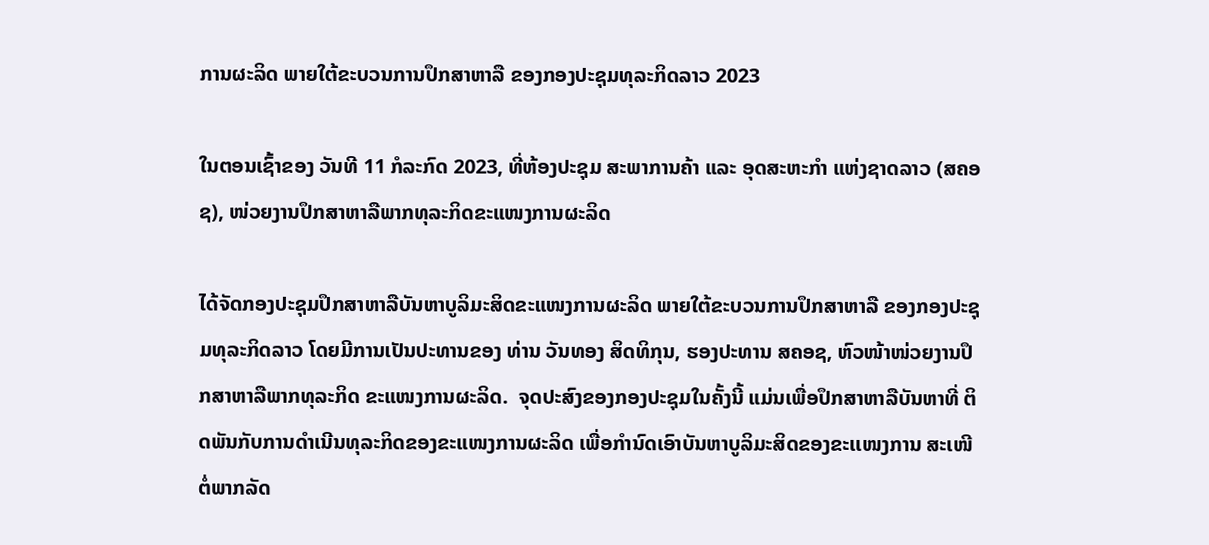ການຜະລິດ ພາຍໃຕ້ຂະບວນການປຶກສາຫາລື ຂອງກອງປະຊຸມທຸລະກິດລາວ 2023

ໃນຕອນເຊົ້າຂອງ ວັນທີ 11 ກໍລະກົດ 2023, ທີ່ຫ້ອງປະຊຸມ ສະພາການຄ້າ ແລະ ອຸດສະຫະກຳ ແຫ່ງຊາດລາວ (ສຄອຊ), ໜ່ວຍງານປຶກສາຫາລືພາກທຸລະກິດຂະແໜງການຜະລິດ

ໄດ້ຈັດກອງປະຊຸມປຶກສາຫາລືບັນຫາບູລິມະສິດຂະແໜງການຜະລິດ ພາຍໃຕ້ຂະບວນການປຶກສາຫາລື ຂອງກອງປະຊຸມທຸລະກິດລາວ ໂດຍມີການເປັນປະທານຂອງ ທ່ານ ວັນທອງ ສິດທິກຸນ, ຮອງປະທານ ສຄອຊ, ຫົວໜ້າໜ່ວຍງານປຶກສາຫາລືພາກທຸລະກິດ ຂະແໜງການຜະລິດ.  ຈຸດປະສົງຂອງກອງປະຊຸມໃນຄັ້ງນີ້ ແມ່ນເພື່ອປຶກສາຫາລືບັນຫາທີ່ ຕິດພັນກັບການດຳເນີນທຸລະກິດຂອງຂະແໜງການຜະລິດ ເພື່ອກຳນົດເອົາບັນຫາບູລິມະສິດຂອງຂະເເໜງການ ສະເໜີຕໍ່ພາກລັດ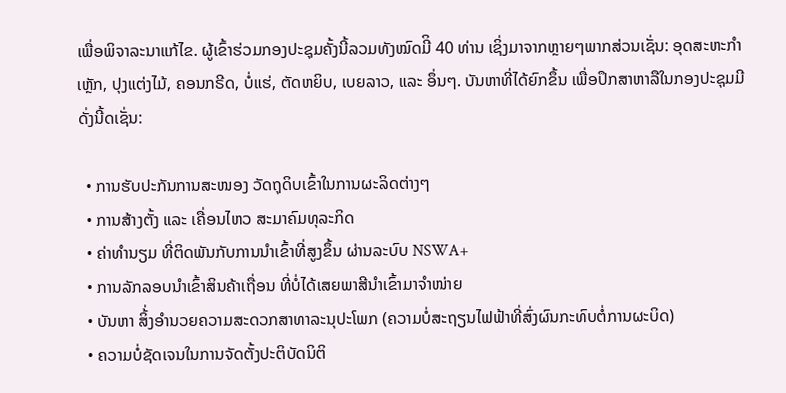ເພື່ອພິຈາລະນາແກ້ໄຂ. ຜູ້ເຂົ້າຮ່ວມກອງປະຊຸມຄັ້ງນີ້ລວມທັງໝົດມີິ 40 ທ່ານ ເຊິ່ງມາຈາກຫຼາຍໆພາກສ່ວນເຊັ່ນ: ອຸດສະຫະກຳເຫຼັກ, ປຸງແຕ່ງໄມ້, ຄອນກຣີດ, ບໍ່ແຮ່, ຕັດຫຍິບ, ເບຍລາວ, ແລະ ອຶ່ນໆ. ບັນຫາທີ່ໄດ້ຍົກຂຶ້ນ ເພື່ອປຶກສາຫາລືໃນກອງປະຊຸມມີດັ່ງນີ້ດເຊັ່ນ:

  • ການຮັບປະກັນການສະໜອງ ວັດຖຸດິບເຂົ້າໃນການຜະລິດຕ່າງໆ
  • ການສ້າງຕັ້ງ ແລະ ເຄື່ອນໄຫວ ສະມາຄົມທຸລະກິດ
  • ຄ່າທຳນຽມ ທີ່ຕິດພັນກັບການນຳເຂົ້າທີ່ສູງຂຶ້ນ ຜ່ານລະບົບ NSWA+
  • ການລັກລອບນຳເຂົ້າສິນຄ້າເຖື່ອນ ທີ່ບໍ່ໄດ້ເສຍພາສີນຳເຂົ້າມາຈຳໜ່າຍ
  • ບັນຫາ ສິ້່ງອຳນວຍຄວາມສະດວກສາທາລະນຸປະໂພກ (ຄວາມບໍ່ສະຖຽນໄຟຟ້າທີ່ສົ່ງຜົນກະທົບຕໍ່ການຜະບິດ)
  • ຄວາມບໍ່ຊັດເຈນໃນການຈັດຕັ້ງປະຕິບັດນິຕິ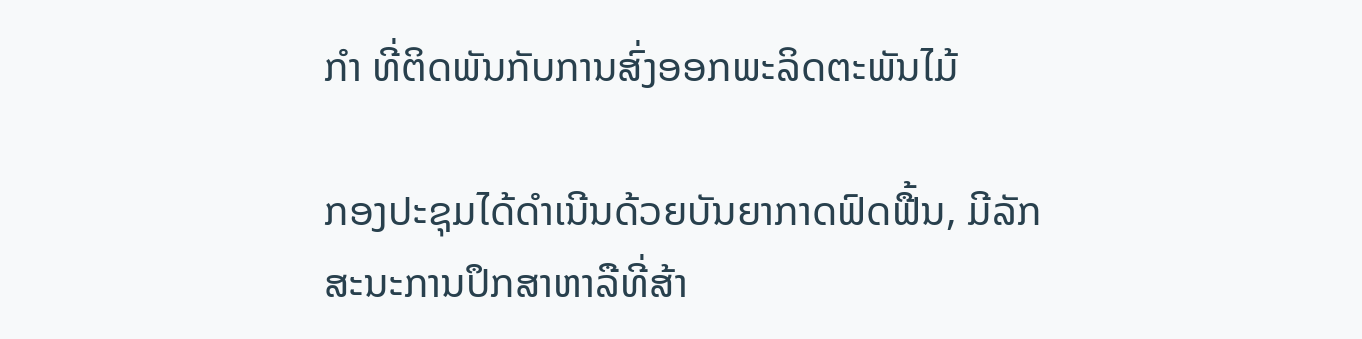ກຳ ທີ່ຕິດພັນກັບການສົ່ງອອກພະລິດຕະພັນໄມ້

ກອງປະຊຸມໄດ້ດໍາເນີນດ້ວຍບັນຍາກາດຟົດຟື້ນ, ມີລັກສະນະການປຶກສາຫາລືທີ່ສ້າ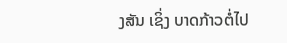ງສັນ ເຊິ່ງ ບາດກ້າວຕໍ່ໄປ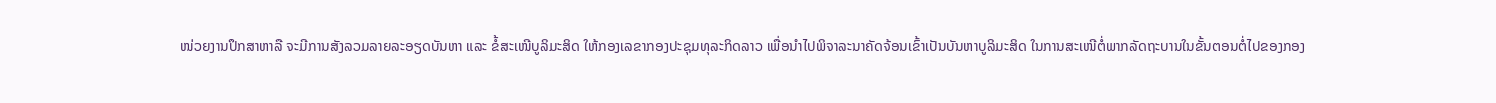ໜ່ວຍງານປຶກສາຫາລື ຈະມີການສັງລວມລາຍລະອຽດບັນຫາ ແລະ ຂໍ້ສະເໜີບູລິມະສິດ ໃຫ້ກອງເລຂາກອງປະຊຸມທຸລະກິດລາວ ເພື່ອນໍາໄປພິຈາລະນາຄັດຈ້ອນເຂົ້າເປັນບັນຫາບູລິມະສິດ ໃນການສະເໜີຕໍ່ພາກລັດຖະບານໃນຂັ້ນຕອນຕໍ່ໄປຂອງກອງ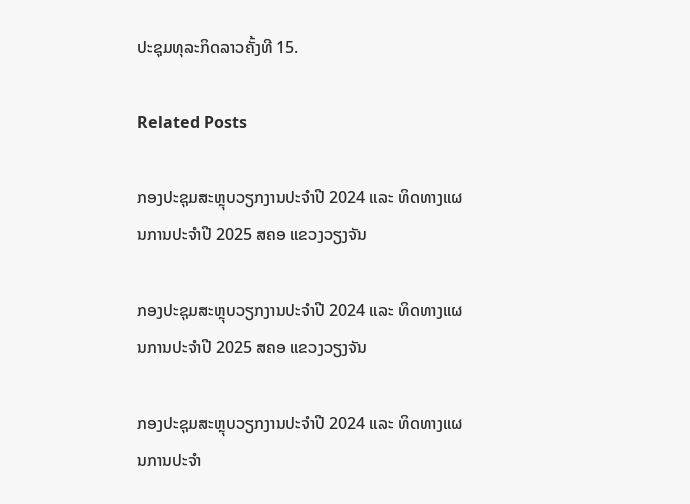ປະຊຸມທຸລະກິດລາວຄັ້ງທີ 15.

Related Posts

ກອງປະຊຸມສະຫຼຸບວຽກງານປະຈຳປີ 2024 ແລະ ທິດທາງແຜນການປະຈຳປີ 2025 ສຄອ ແຂວງວຽງຈັນ

ກອງປະຊຸມສະຫຼຸບວຽກງານປະຈຳປີ 2024 ແລະ ທິດທາງແຜນການປະຈຳປີ 2025 ສຄອ ແຂວງວຽງຈັນ

ກອງປະຊຸມສະຫຼຸບວຽກງານປະຈຳປີ 2024 ແລະ ທິດທາງແຜນການປະຈຳ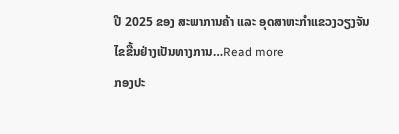ປີ 2025 ຂອງ ສະພາການຄ້າ ແລະ ອຸດສາຫະກຳແຂວງວຽງຈັນ ໄຂຂື້ນຢ່າງເປັນທາງການ…Read more
ກອງປະ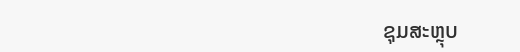ຊຸມສະຫຼຸບ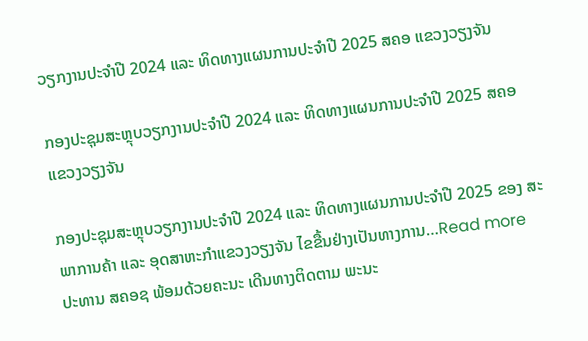ວຽກງານປະຈຳປີ 2024 ແລະ ທິດທາງແຜນການປະຈຳປີ 2025 ສຄອ ແຂວງວຽງຈັນ

ກອງປະຊຸມສະຫຼຸບວຽກງານປະຈຳປີ 2024 ແລະ ທິດທາງແຜນການປະຈຳປີ 2025 ສຄອ ແຂວງວຽງຈັນ

ກອງປະຊຸມສະຫຼຸບວຽກງານປະຈຳປີ 2024 ແລະ ທິດທາງແຜນການປະຈຳປີ 2025 ຂອງ ສະພາການຄ້າ ແລະ ອຸດສາຫະກຳແຂວງວຽງຈັນ ໄຂຂື້ນຢ່າງເປັນທາງການ…Read more
ປະທານ ສຄອຊ ພ້ອມດ້ວຍຄະນະ ເດີນທາງຕິດຕາມ ພະນະ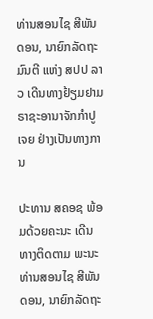ທ່ານສອນໄຊ ສີພັນດອນ, ນາຍົກລັດຖະມົນຕີ ແຫ່ງ ສປປ ລາວ ເດີນທາງຢ້ຽມຢາມ ຣາຊະອານາຈັກກຳປູເຈຍ ຢ່າງເປັນທາງການ

ປະທານ ສຄອຊ ພ້ອມດ້ວຍຄະນະ ເດີນທາງຕິດຕາມ ພະນະທ່ານສອນໄຊ ສີພັນດອນ, ນາຍົກລັດຖະ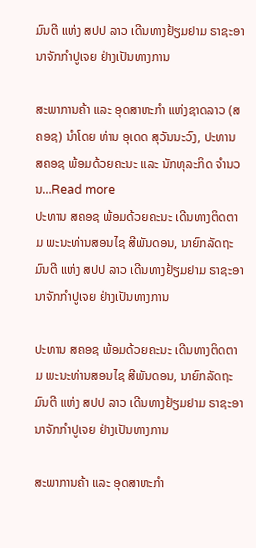ມົນຕີ ແຫ່ງ ສປປ ລາວ ເດີນທາງຢ້ຽມຢາມ ຣາຊະອານາຈັກກຳປູເຈຍ ຢ່າງເປັນທາງການ

ສະພາການຄ້າ ແລະ ອຸດສາຫະກຳ ແຫ່ງຊາດລາວ (ສຄອຊ) ນຳໂດຍ ທ່ານ ອຸເດດ ສຸວັນນະວົງ, ປະທານ ສຄອຊ ພ້ອມດ້ວຍຄະນະ ແລະ ນັກທຸລະກິດ ຈຳນວນ…Read more
ປະທານ ສຄອຊ ພ້ອມດ້ວຍຄະນະ ເດີນທາງຕິດຕາມ ພະນະທ່ານສອນໄຊ ສີພັນດອນ, ນາຍົກລັດຖະມົນຕີ ແຫ່ງ ສປປ ລາວ ເດີນທາງຢ້ຽມຢາມ ຣາຊະອານາຈັກກຳປູເຈຍ ຢ່າງເປັນທາງການ

ປະທານ ສຄອຊ ພ້ອມດ້ວຍຄະນະ ເດີນທາງຕິດຕາມ ພະນະທ່ານສອນໄຊ ສີພັນດອນ, ນາຍົກລັດຖະມົນຕີ ແຫ່ງ ສປປ ລາວ ເດີນທາງຢ້ຽມຢາມ ຣາຊະອານາຈັກກຳປູເຈຍ ຢ່າງເປັນທາງການ

ສະພາການຄ້າ ແລະ ອຸດສາຫະກຳ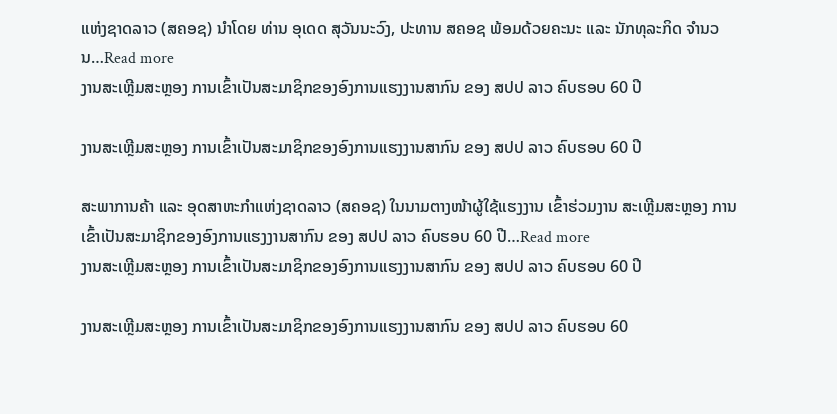ແຫ່ງຊາດລາວ (ສຄອຊ) ນຳໂດຍ ທ່ານ ອຸເດດ ສຸວັນນະວົງ, ປະທານ ສຄອຊ ພ້ອມດ້ວຍຄະນະ ແລະ ນັກທຸລະກິດ ຈຳນວນ…Read more
ງານສະເຫຼີມສະຫຼອງ ການເຂົ້າເປັນສະມາຊິກຂອງອົງການແຮງງານສາກົນ ຂອງ ສປປ ລາວ ຄົບຮອບ 60 ປີ

ງານສະເຫຼີມສະຫຼອງ ການເຂົ້າເປັນສະມາຊິກຂອງອົງການແຮງງານສາກົນ ຂອງ ສປປ ລາວ ຄົບຮອບ 60 ປີ

ສະພາການຄ້າ ແລະ ອຸດສາຫະກຳແຫ່ງຊາດລາວ (ສຄອຊ) ໃນນາມຕາງໜ້າຜູ້ໃຊ້ແຮງງານ ເຂົ້າຮ່ວມງານ ສະເຫຼີມສະຫຼອງ ການເຂົ້າເປັນສະມາຊິກຂອງອົງການແຮງງານສາກົນ ຂອງ ສປປ ລາວ ຄົບຮອບ 60 ປີ…Read more
ງານສະເຫຼີມສະຫຼອງ ການເຂົ້າເປັນສະມາຊິກຂອງອົງການແຮງງານສາກົນ ຂອງ ສປປ ລາວ ຄົບຮອບ 60 ປີ

ງານສະເຫຼີມສະຫຼອງ ການເຂົ້າເປັນສະມາຊິກຂອງອົງການແຮງງານສາກົນ ຂອງ ສປປ ລາວ ຄົບຮອບ 60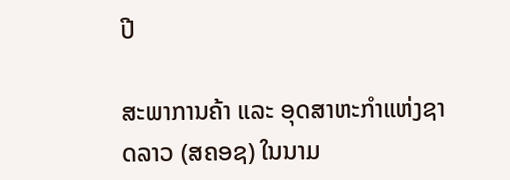ປີ

ສະພາການຄ້າ ແລະ ອຸດສາຫະກຳແຫ່ງຊາດລາວ (ສຄອຊ) ໃນນາມ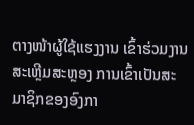ຕາງໜ້າຜູ້ໃຊ້ແຮງງານ ເຂົ້າຮ່ວມງານ ສະເຫຼີມສະຫຼອງ ການເຂົ້າເປັນສະມາຊິກຂອງອົງກາ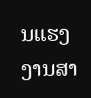ນແຮງງານສາ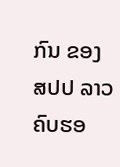ກົນ ຂອງ ສປປ ລາວ ຄົບຮອ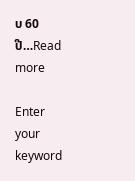ບ 60 ປີ…Read more

Enter your keyword